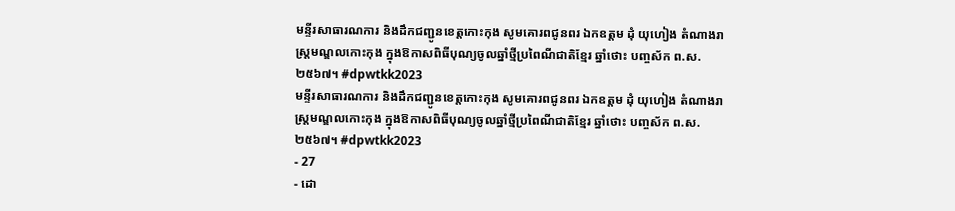មន្ទីរសាធារណការ និងដឹកជញ្ជូនខេត្តកោះកុង សូមគោរពជូនពរ ឯកឧត្តម ដុំ យុហៀង តំណាងរាស្ត្រមណ្ឌលកោះកុង ក្នុងឱកាសពិធីបុណ្យចូលឆ្នាំថ្មីប្រពៃណីជាតិខ្មែរ ឆ្នាំថោះ បញ្ចស័ក ព.ស.២៥៦៧។ #dpwtkk2023
មន្ទីរសាធារណការ និងដឹកជញ្ជូនខេត្តកោះកុង សូមគោរពជូនពរ ឯកឧត្តម ដុំ យុហៀង តំណាងរាស្ត្រមណ្ឌលកោះកុង ក្នុងឱកាសពិធីបុណ្យចូលឆ្នាំថ្មីប្រពៃណីជាតិខ្មែរ ឆ្នាំថោះ បញ្ចស័ក ព.ស.២៥៦៧។ #dpwtkk2023
- 27
- ដោ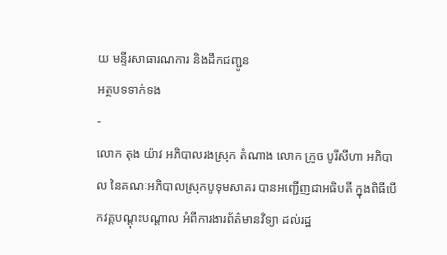យ មន្ទីរសាធារណការ និងដឹកជញ្ជូន
អត្ថបទទាក់ទង
-
លោក តុង យ៉ាវ អភិបាលរងស្រុក តំណាង លោក ក្រូច បូរីសីហា អភិបាល នៃគណៈអភិបាលស្រុកបូទុមសាគរ បានអញ្ជើញជាអធិបតី ក្នុងពិធីបើកវគ្គបណ្តុះបណ្តាល អំពីការងារព័ត៌មានវិទ្យា ដល់រដ្ឋ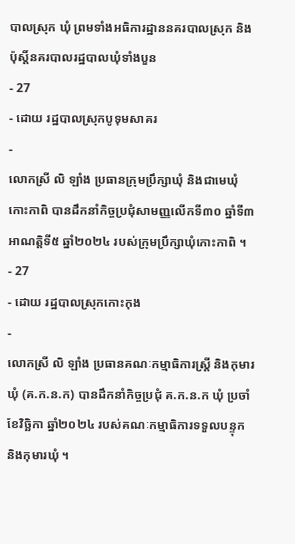បាលស្រុក ឃុំ ព្រមទាំងអធិការដ្ឋាននគរបាលស្រុក និងប៉ុស្តិ៍នគរបាលរដ្ឋបាលឃុំទាំងបួន
- 27
- ដោយ រដ្ឋបាលស្រុកបូទុមសាគរ
-
លោកស្រី លិ ឡាំង ប្រធានក្រុមប្រឹក្សាឃុំ និងជាមេឃុំកោះកាពិ បានដឹកនាំកិច្ចប្រជុំសាមញ្ញលើកទី៣០ ឆ្នាំទី៣ អាណត្តិទី៥ ឆ្នាំ២០២៤ របស់ក្រុមប្រឹក្សាឃុំកោះកាពិ ។
- 27
- ដោយ រដ្ឋបាលស្រុកកោះកុង
-
លោកស្រី លិ ឡាំង ប្រធានគណៈកម្មាធិការស្រី្ត និងកុមារឃុំ (គ.ក.ន.ក) បានដឹកនាំកិច្ចប្រជុំ គ.ក.ន.ក ឃុំ ប្រចាំខែវិច្ឆិកា ឆ្នាំ២០២៤ របស់គណៈកម្មាធិការទទួលបន្ទុក និងកុមារឃុំ ។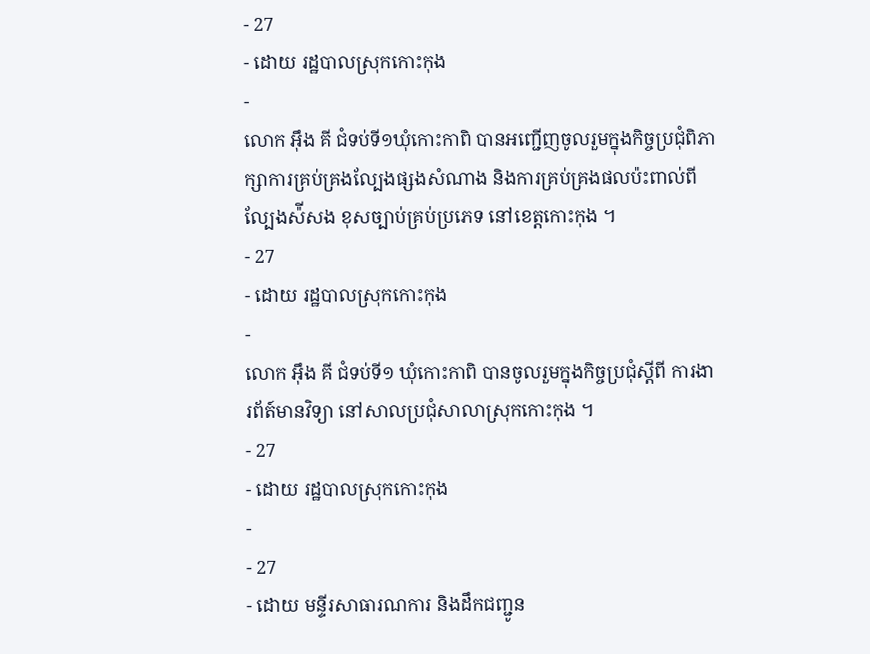- 27
- ដោយ រដ្ឋបាលស្រុកកោះកុង
-
លោក អុឹង គី ជំទប់ទី១ឃុំកោះកាពិ បានអញ្ជើញចូលរួមក្នុងកិច្ចប្រជុំពិភាក្សាការគ្រប់គ្រងល្បែងផ្សងសំណាង និងការគ្រប់គ្រងផលប៉ះពាល់ពីល្បែងស៉ីសង ខុសច្បាប់គ្រប់ប្រភេទ នៅខេត្តកោះកុង ។
- 27
- ដោយ រដ្ឋបាលស្រុកកោះកុង
-
លោក អុឹង គី ជំទប់ទី១ ឃុំកោះកាពិ បានចូលរួមក្នុងកិច្ចប្រជុំស្តីពី ការងារព័ត៍មានវិទ្យា នៅសាលប្រជុំសាលាស្រុកកោះកុង ។
- 27
- ដោយ រដ្ឋបាលស្រុកកោះកុង
-
- 27
- ដោយ មន្ទីរសាធារណការ និងដឹកជញ្ជូន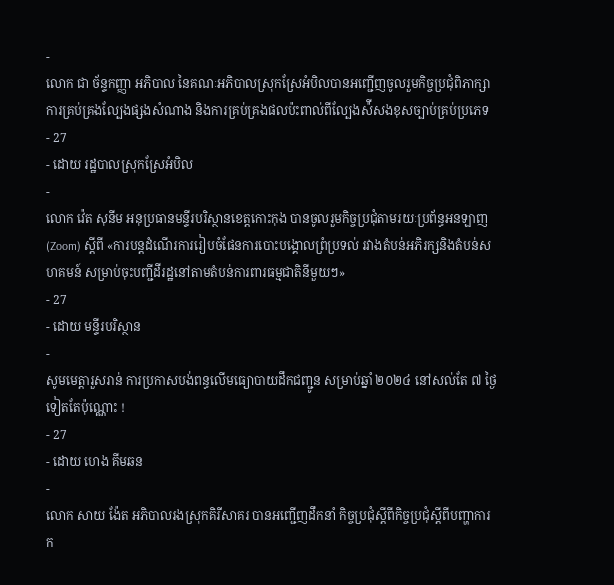-
លោក ជា ច័ន្ទកញ្ញា អភិបាល នៃគណៈអភិបាលស្រុកស្រែអំបិលបានអញ្ជើញចូលរួមកិច្ចប្រជុំពិភាក្សាការគ្រប់គ្រងល្បែងផ្សងសំណាង និងការគ្រប់គ្រងផលប៉ះពាល់ពីល្បែងស៉ីសងខុសច្បាប់គ្រប់ប្រភេទ
- 27
- ដោយ រដ្ឋបាលស្រុកស្រែអំបិល
-
លោក វ៉េត សុនីម អនុប្រធានមន្ទីរបរិស្ថានខេត្តកោះកុង បានចូលរួមកិច្ចប្រជុំតាមរយៈប្រព័ន្ធអនឡាញ (Zoom) ស្ដីពី «ការបន្តដំណើរការរៀបចំផែនការបោះបង្គោលព្រំប្រទល់ រវាងតំបន់អភិរក្សនិងតំបន់សហគមន៍ សម្រាប់ចុះបញ្ជីដីរដ្ឋនៅតាមតំបន់ការពារធម្មជាតិនីមួយៗ»
- 27
- ដោយ មន្ទីរបរិស្ថាន
-
សូមមេត្តារួសរាន់ ការប្រកាសបង់ពន្ធលើមធ្យោបាយដឹកជញ្ជូន សម្រាប់ឆ្នាំ ២០២៤ នៅសល់តែ ៧ ថ្ងៃទៀតតែប៉ុណ្ណោះ !
- 27
- ដោយ ហេង គីមឆន
-
លោក សាយ ង៉ែត អភិបាលរងស្រុកគិរីសាគរ បានអញ្ជើញដឹកនាំ កិច្ចប្រជុំស្ដីពីកិច្ចប្រជុំស្ដីពីបញ្ហាការក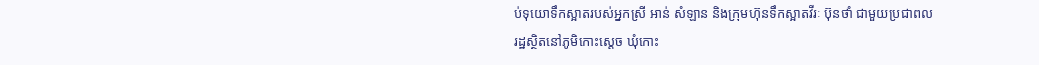ប់ទុយោទឹកស្អាតរបស់អ្នកស្រី អាន់ សំឡាន និងក្រុមហ៊ុនទឹកស្អាតវីរៈ ប៊ុនថាំ ជាមួយប្រជាពលរដ្ឋស្ថិតនៅភូមិកោះស្ដេច ឃុំកោះ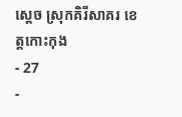ស្ដេច ស្រុកគិរីសាគរ ខេត្តកោះកុង
- 27
-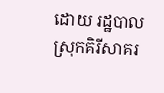ដោយ រដ្ឋបាលស្រុកគិរីសាគរ